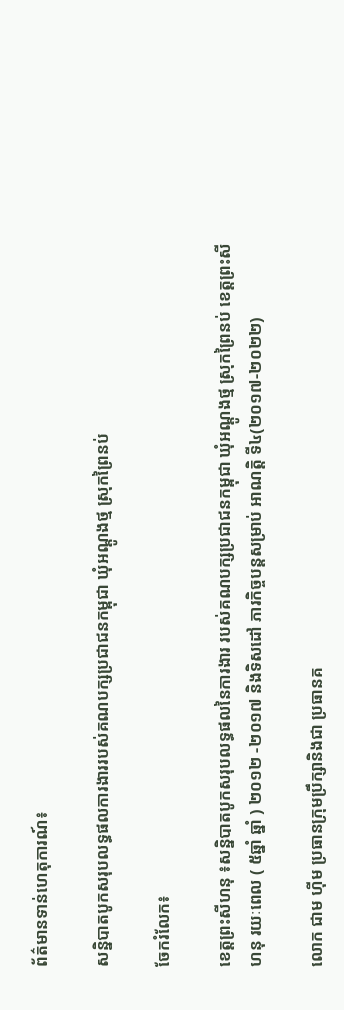ព័ត៌មានទាន់ហេតុការណ៍៖

សន្និបាតបូកសរុបលទ្ធផលការងាររបស់គណបក្សប្រជាជនកម្ពុជា ឃុំអណ្តូងថ្ម ស្រុកព្រៃនប់

ចែករំលែក៖

ខេត្តព្រះសីហនុ ៖សន្និបាតបូកសរុបលទ្ធផលនៃការងារ របស់គណបក្សប្រជាជនកម្ពុជា ឃុំអណ្តូងថ្ម ស្រុកព្រៃនប់ ខេត្តព្រះសីហនុ រយៈពេល ( ៥ឆ្នាំ ឆ្នាំ ) ២០១២ -២០១៧ និងទិសដៅ ភារកិច្ចបន្តសម្រាប់ អាណត្តិ ទី៤(២០១៧-២០២២)

លោក ជាម ហ៊ីម ប្រធានក្រុមប្រឹក្សានិងជា ប្រធានគ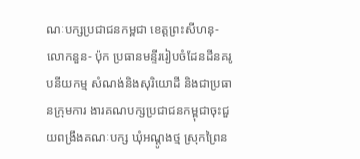ណៈបក្សប្រជាជនកម្ពជា ខេត្តព្រះសីហនុ-លោកនួន- ប៉ុក ប្រធានមន្ទីររៀបចំដែនដីនគរូបនីយកម្ម សំណង់និងសុរិយោដី និងជាប្រធានក្រុមការ ងារគណបក្សប្រជាជនកម្ពុជាចុះជួយពង្រឹងគណៈបក្ស ឃុំអណ្តូងថ្ម ស្រុកព្រៃន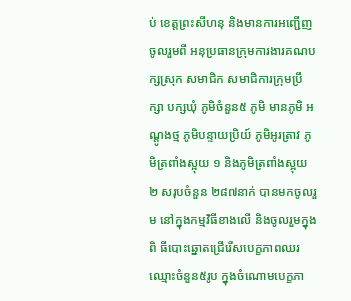ប់ ខេត្តព្រះសីហនុ និងមានការអញ្ជើញចូលរួមពី អនុប្រធានក្រុមការងារគណបក្សស្រុក សមាជិក សមាជិការក្រុមប្រឹក្សា បក្សឃុំ ភូមិចំនួន៥ ភូមិ មានភូមិ អណ្តូងថ្ម ភូមិបន្ទាយប្រិយ៍ ភូមិអូរត្រាវ ភូមិត្រពាំងស្អុយ ១ និងភូមិត្រពាំងស្អុយ ២ សរុបចំនួន ២៨៧នាក់ បានមកចូលរួម នៅក្នុងកម្មវិធីខាងលើ និងចូលរួមក្នុងពិ ធីបោះឆ្នោតជ្រើរើសបេក្ខភាពឈរឈ្មោះចំនួន៥រូប ក្នុងចំណោមបេក្ខភា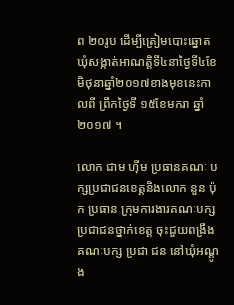ព ២០រូប ដើម្បីត្រៀមបោះឆ្នោតឃុំសង្កាត់អាណត្តិទី៤នាថ្ងៃទី៤ខែមិថុនាឆ្នាំ២០១៧ខាងមុខនេះកាលពី ព្រឹកថ្ងៃទី ១៥ខែមករា ឆ្នាំ២០១៧ ។

លោក ជាម ហ៊ីម ប្រធានគណៈ បក្សប្រជាជនខេត្តនិងលោក នួន ប៉ុក ប្រធាន ក្រុមការងារគណៈបក្សប្រជាជនថ្នាក់ខេត្ត ចុះជួយពង្រឹងគណៈបក្ស ប្រជា ជន នៅឃុំអណ្តូង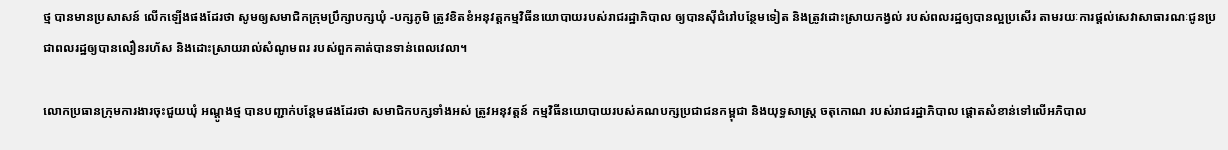ថ្ម បានមានប្រសាសន៍ លើកឡើងផងដែរថា សូមឲ្យសមាជិកក្រុមប្រឹក្សាបក្សឃុំ -បក្សភូមិ ត្រូវខិតខំអនុវត្តកម្មវិធីនយោបាយរបស់រាជរដ្ឋាភិបាល ឲ្យបានស៊ីជំរៅបន្ថែមទៀត និងត្រូវដោះស្រាយកង្វល់ របស់ពលរដ្ឋឲ្យបានល្អប្រសើរ តាមរយៈការផ្តល់សេវាសាធារណៈជូនប្រជាពលរដ្ឋឲ្យបានលឿនរហ័ស និងដោះស្រាយរាល់សំណូមពរ របស់ពួកគាត់បានទាន់ពេលវេលា។

លោកប្រធានក្រុមការងារចុះជួយឃុំ អណ្តូងថ្ម បានបញ្ជាក់បន្តែមផងដែរថា សមាជិកបក្សទាំងអស់ ត្រូវអនុវត្តន៍ កម្មវិធីនយោបាយរបស់គណបក្សប្រជាជនកម្ពុជា និងយុទ្ធសាស្ត្រ ចតុកោណ របស់រាជរដ្ឋាភិបាល ផ្តោតសំខាន់ទៅលើអភិបាល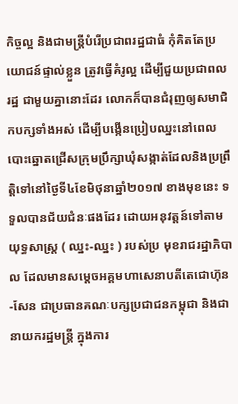កិច្ចល្អ និងជាមន្ត្រីបំរើប្រជាពរដ្ឋជាធំ កុំគិតតែប្រយោជន៍ផ្ទាល់ខ្លួន ត្រូវធ្វើគំរូល្អ ដើម្បីជួយប្រជាពល រដ្ឋ ជាមួយគ្នានោះដែរ លោកក៏បានជំរុញឲ្យសមាជិកបក្សទាំងអស់ ដើម្បីបង្កើនប្រៀបឈ្នះនៅពេលបោះឆ្នោតជ្រើសក្រុមប្រឹក្សាឃុំសង្កាត់ដែលនិងប្រព្រឹត្តិទៅនៅថ្ងៃទី៤ខែមិថុនាឆ្នាំ២០១៧ ខាងមុខនេះ ទទួលបានជ័យជំនៈផងដែរ ដោយអនុវត្តន៍ទៅតាមយុទ្ធសាស្ត្រ ( ឈ្នះ-ឈ្នះ ) របស់ប្រ មុខរាជរដ្ឋាភិបាល ដែលមានសម្តេចអគ្គមហាសេនាបតីតេជោហ៊ុន-សែន ជាប្រធានគណៈបក្សប្រជាជនកម្ពុជា និងជានាយករដ្ឋមន្ត្រី ក្នុងការ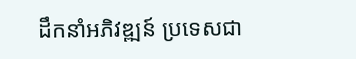ដឹកនាំអភិវឌ្ឍន៍ ប្រទេសជា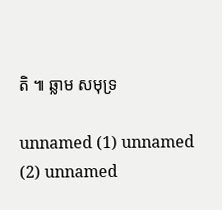តិ ៕ ឆ្លាម សមុទ្រ

unnamed (1) unnamed (2) unnamed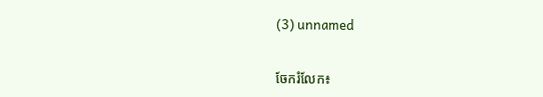(3) unnamed


ចែករំលែក៖